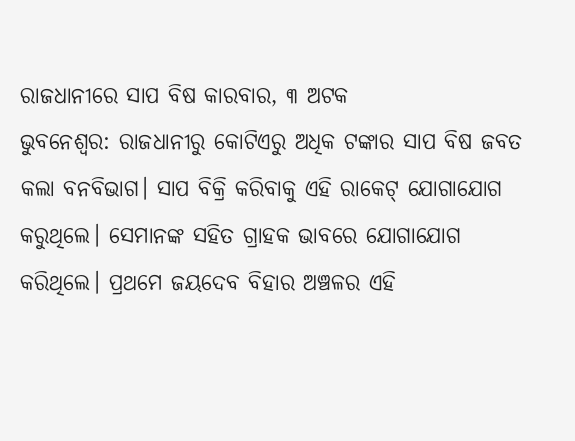ରାଜଧାନୀରେ ସାପ ବିଷ କାରବାର, ୩ ଅଟକ
ଭୁବନେଶ୍ବର: ରାଜଧାନୀରୁ କୋଟିଏରୁ ଅଧିକ ଟଙ୍କାର ସାପ ବିଷ ଜବତ କଲା ବନବିଭାଗ। ସାପ ବିକ୍ରି କରିବାକୁ ଏହି ରାକେଟ୍ ଯୋଗାଯୋଗ କରୁଥିଲେ। ସେମାନଙ୍କ ସହିତ ଗ୍ରାହକ ଭାବରେ ଯୋଗାଯୋଗ କରିଥିଲେ। ପ୍ରଥମେ ଜୟଦେବ ବିହାର ଅଞ୍ଚଳର ଏହି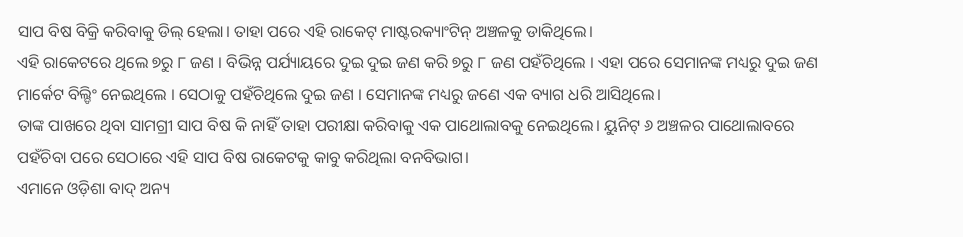ସାପ ବିଷ ବିକ୍ରି କରିବାକୁ ଡିଲ୍ ହେଲା। ତାହା ପରେ ଏହି ରାକେଟ୍ ମାଷ୍ଟରକ୍ୟାଂଟିନ୍ ଅଞ୍ଚଳକୁ ଡାକିଥିଲେ।
ଏହି ରାକେଟରେ ଥିଲେ ୭ରୁ ୮ ଜଣ । ବିଭିନ୍ନ ପର୍ଯ୍ୟାୟରେ ଦୁଇ ଦୁଇ ଜଣ କରି ୭ରୁ ୮ ଜଣ ପହଁଚିଥିଲେ । ଏହା ପରେ ସେମାନଙ୍କ ମଧ୍ୟରୁ ଦୁଇ ଜଣ ମାର୍କେଟ ବିଲ୍ଡିଂ ନେଇଥିଲେ । ସେଠାକୁ ପହଁଚିଥିଲେ ଦୁଇ ଜଣ । ସେମାନଙ୍କ ମଧ୍ୟରୁ ଜଣେ ଏକ ବ୍ୟାଗ ଧରି ଆସିଥିଲେ।
ତାଙ୍କ ପାଖରେ ଥିବା ସାମଗ୍ରୀ ସାପ ବିଷ କି ନାହିଁ ତାହା ପରୀକ୍ଷା କରିବାକୁ ଏକ ପାଥୋଲାବକୁ ନେଇଥିଲେ। ୟୁନିଟ୍ ୬ ଅଞ୍ଚଳର ପାଥୋଲାବରେ ପହଁଚିବା ପରେ ସେଠାରେ ଏହି ସାପ ବିଷ ରାକେଟକୁ କାବୁ କରିଥିଲା ବନବିଭାଗ।
ଏମାନେ ଓଡ଼ିଶା ବାଦ୍ ଅନ୍ୟ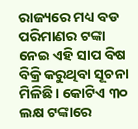ରାଜ୍ୟରେ ମଧ୍ୟ ବଡ ପରିମାଣର ଟଙ୍କା ନେଇ ଏହି ସାପ ବିଷ ବିକ୍ରି କରୁଥିବା ସୂଚନା ମିଳିଛି। କୋଟିଏ ୩୦ ଲକ୍ଷ ଟଙ୍କାରେ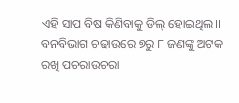ଏହି ସାପ ବିଷ କିଣିବାକୁ ଡିଲ୍ ହୋଇଥିଲ।। ବନବିଭାଗ ଚଢାଉରେ ୭ରୁ ୮ ଜଣଙ୍କୁ ଅଟକ ରଖି ପଚରାଉଚରା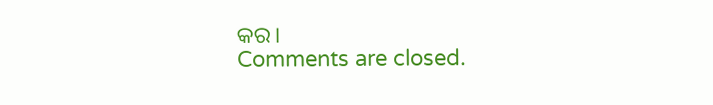କର।
Comments are closed.